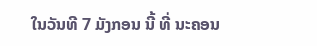ໃນວັນທີ 7 ມັງກອນ ນີ້ ທີ່ ນະຄອນ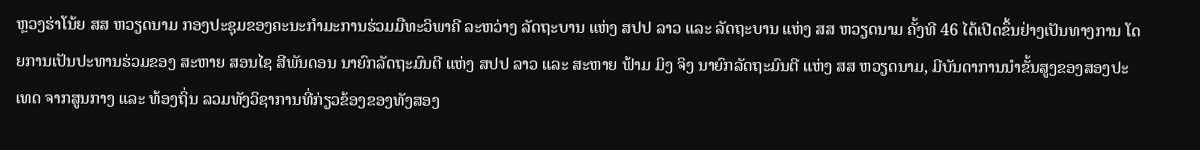ຫຼວງຮ່າໂນ້ຍ ສສ ຫວຽດນາມ ກອງປະຊຸມຂອງຄະນະກໍາມະການຮ່ວມມືທະວິພາຄີ ລະຫວ່າງ ລັດຖະບານ ແຫ່ງ ສປປ ລາວ ແລະ ລັດຖະບານ ແຫ່ງ ສສ ຫວຽດນາມ ຄັ້ງທີ 46 ໄດ້ເປີດຂຶ້ນຢ່າງເປັນທາງການ ໂດຍການເປັນປະທານຮ່ວມຂອງ ສະຫາຍ ສອນໄຊ ສີພັນດອນ ນາຍົກລັດຖະມົນຕີ ແຫ່ງ ສປປ ລາວ ແລະ ສະຫາຍ ຟ້າມ ມິງ ຈິງ ນາຍົກລັດຖະມົນຕີ ແຫ່ງ ສສ ຫວຽດນາມ, ມີບັນດາການນໍາຂັ້ນສູງຂອງສອງປະເທດ ຈາກສູນກາງ ແລະ ທ້ອງຖິ່ນ ລວມທັງວິຊາການທີ່ກ່ຽວຂ້ອງຂອງທັງສອງ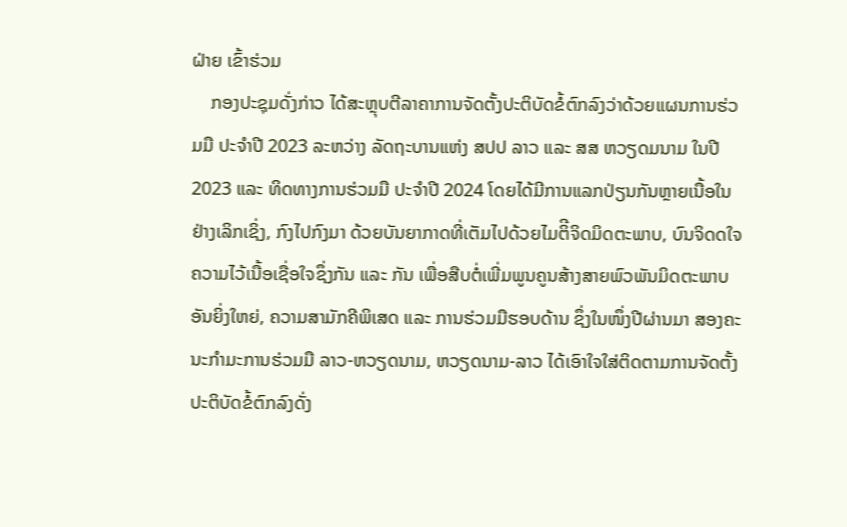ຝ່າຍ ເຂົ້າຮ່ວມ
    ກອງປະຊຸມດັ່ງກ່າວ ໄດ້ສະຫຼຸບຕີລາຄາການຈັດຕັ້ງປະຕິບັດຂໍ້ຕົກລົງວ່າດ້ວຍແຜນການຮ່ວມມື ປະຈໍາປີ 2023 ລະຫວ່າງ ລັດຖະບານແຫ່ງ ສປປ ລາວ ແລະ ສສ ຫວຽດມນາມ ໃນປີ 2023 ແລະ ທິດທາງການຮ່ວມມື ປະຈໍາປີ 2024 ໂດຍໄດ້ມີການແລກປ່ຽນກັນຫຼາຍເນື້ອໃນຢ່າງເລິກເຊິ່ງ, ກົງໄປກົງມາ ດ້ວຍບັນຍາກາດທີ່ເຕັມໄປດ້ວຍໄມຕິີຈິດມິດຕະພາບ, ບົນຈິດດໃຈຄວາມໄວ້ເນື້ອເຊື່ອໃຈຊຶ່ງກັນ ແລະ ກັນ ເພື່ອສືບຕໍ່ເພີ່ມພູນຄູນສ້າງສາຍພົວພັນມິດຕະພາບອັນຍິ່ງໃຫຍ່, ຄວາມສາມັກຄີພິເສດ ແລະ ການຮ່ວມມືຮອບດ້ານ ຊຶ່ງໃນໜຶ່ງປີຜ່ານມາ ສອງຄະນະກໍາມະການຮ່ວມມື ລາວ-ຫວຽດນາມ, ຫວຽດນາມ-ລາວ ໄດ້ເອົາໃຈໃສ່ຕິດຕາມການຈັດຕັ້ງປະຕິບັດຂໍ້ຕົກລົງດັ່ງ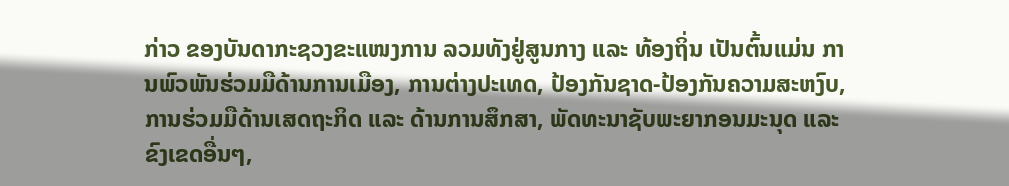ກ່າວ ຂອງບັນດາກະຊວງຂະແໜງການ ລວມທັງຢູ່ສູນກາງ ແລະ ທ້ອງຖິ່ນ ເປັນຕົ້ນແມ່ນ ການພົວພັນຮ່ວມມືດ້ານການເມືອງ, ການຕ່າງປະເທດ, ປ້ອງກັນຊາດ-ປ້ອງກັນຄວາມສະຫງົບ, ການຮ່ວມມືດ້ານເສດຖະກິດ ແລະ ດ້ານການສຶກສາ, ພັດທະນາຊັບພະຍາກອນມະນຸດ ແລະ ຂົງເຂດອື່ນໆ,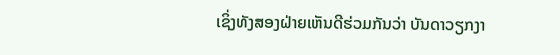ເຊິ່ງທັງສອງຝ່າຍເຫັນດີຮ່ວມກັນວ່າ ບັນດາວຽກງາ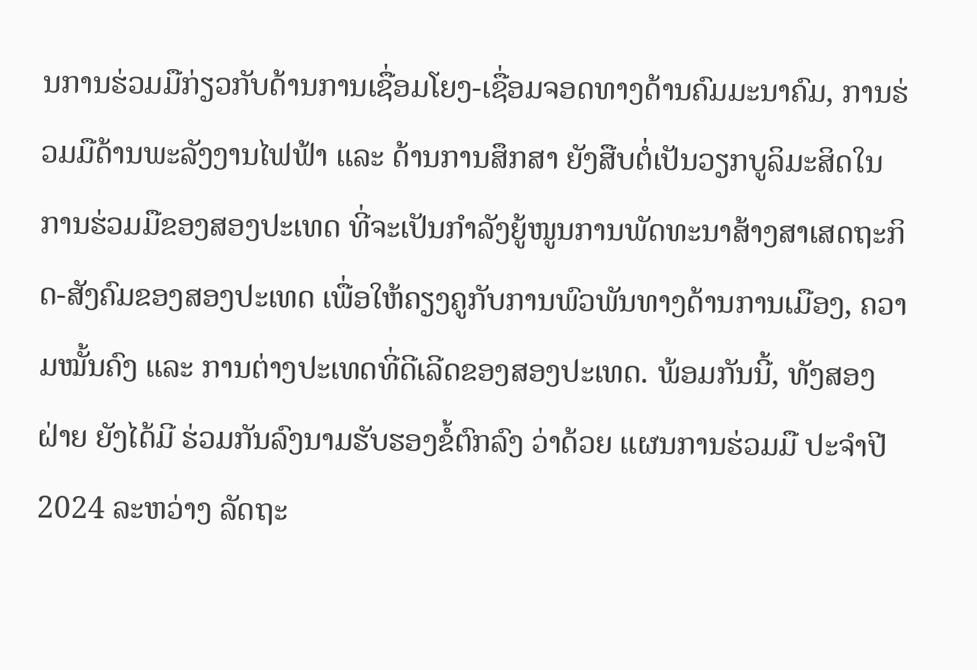ນການຮ່ວມມືກ່ຽວກັບດ້ານການເຊື່ອມໂຍງ-ເຊື່ອມຈອດທາງດ້ານຄົມມະນາຄົມ, ການຮ່ວມມືດ້ານພະລັງງານໄຟຟ້າ ແລະ ດ້ານການສຶກສາ ຍັງສືບຕໍ່ເປັນວຽກບູລິມະສິດໃນການຮ່ວມມືຂອງສອງປະເທດ ທີ່ຈະເປັນກໍາລັງຍູ້ໜູນການພັດທະນາສ້າງສາເສດຖະກິດ-ສັງຄົມຂອງສອງປະເທດ ເພື່ອໃຫ້ຄຽງຄູກັບການພົວພັນທາງດ້ານການເມືອງ, ຄວາມໝັ້ນຄົງ ແລະ ການຕ່າງປະເທດທີ່ດີເລີດຂອງສອງປະເທດ. ພ້ອມກັນນີ້, ທັງສອງຝ່າຍ ຍັງໄດ້ມີ ຮ່ວມກັນລົງນາມຮັບຮອງຂໍ້ຕົກລົງ ວ່າດ້ວຍ ແຜນການຮ່ວມມື ປະຈໍາປີ 2024 ລະຫວ່າງ ລັດຖະ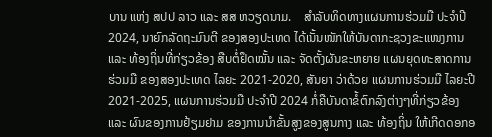ບານ ແຫ່ງ ສປປ ລາວ ແລະ ສສ ຫວຽດນາມ.    ສໍາລັບທິດທາງແຜນການຮ່ວມມື ປະຈໍາປີ 2024, ນາຍົກລັດຖະມົນຕີ ຂອງສອງປະເທດ ໄດ້ເນັ້ນໜັກໃຫ້ບັນດາກະຊວງຂະແໜງການ ແລະ ທ້ອງຖິ່ນທີ່ກ່ຽວຂ້ອງ ສືບຕໍ່ຢຶດໝັ້ນ ແລະ ຈັດຕັ້ງຜັນຂະຫຍາຍ ແຜນຍຸດທະສາດການຮ່ວມມື ຂອງສອງປະເທດ ໄລຍະ 2021-2020, ສັນຍາ ວ່າດ້ວຍ ແຜນການຮ່ວມມື ໄລຍະປີ 2021-2025, ແຜນການຮ່ວມມື ປະຈໍາປີ 2024 ກໍ່ຄືບັນດາຂໍ້ຕົກລົງຕ່າງໆທີ່ກ່ຽວຂ້ອງ ແລະ ຜົນຂອງການຢ້ຽມຢາມ ຂອງການນໍາຂັ້ນສູງຂອງສູນກາງ ແລະ ທ້ອງຖິ່ນ ໃຫ້ເກີດດອກອ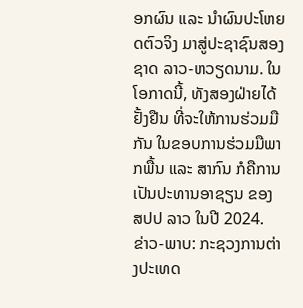ອກຜົນ ແລະ ນໍາຜົນປະໂຫຍດຕົວຈິງ ມາສູ່ປະຊາຊົນສອງຊາດ ລາວ-ຫວຽດນາມ. ໃນໂອກາດນີ້, ທັງສອງຝ່າຍໄດ້ຢັ້ງຢືນ ທີ່ຈະໃຫ້ການຮ່ວມມືກັນ ໃນຂອບການຮ່ວມມືພາກພື້ນ ແລະ ສາກົນ ກໍຄືການເປັນປະທານອາຊຽນ ຂອງ ສປປ ລາວ ໃນປີ 2024.
ຂ່າວ-ພາບ: ກະຊວງການຕ່າງປະເທດ